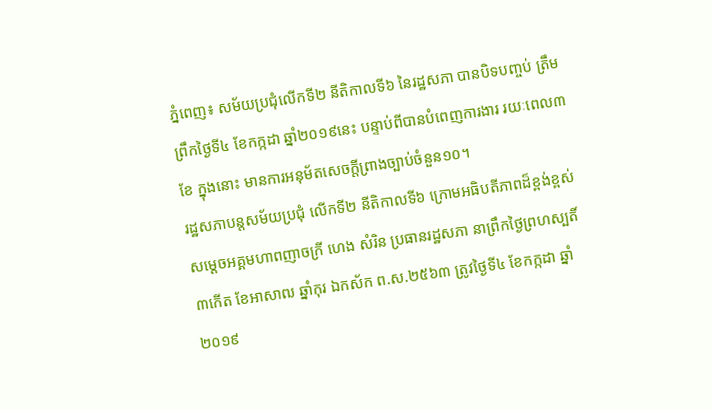ភ្នំពេញ៖ សម័យប្រជុំលើកទី២ នីតិកាលទី៦ នៃរដ្ឋសភា បានបិទបញ្ចប់ ត្រឹមព្រឹកថ្ងៃទី៤ ខែកក្កដា ឆ្នាំ២០១៩នេះ បន្ទាប់ពីបានបំពេញការងារ រយៈពេល៣ខែ ក្នុងនោះ មានការអនុម័តសេចក្តីព្រាងច្បាប់ចំនួន១០។
រដ្ឋសភាបន្តសម័យប្រជុំ លើកទី២ នីតិកាលទី៦ ក្រោមអធិបតីភាពដ៏ខ្ពង់ខ្ពស់ សម្ដេចអគ្គមហាពញាចក្រី ហេង សំរិន ប្រធានរដ្ឋសភា នាព្រឹកថ្ងៃព្រហស្បតិ៍ ៣កើត ខែអាសាឍ ឆ្នាំកុរ ឯកស័ក ព.ស.២៥៦៣ ត្រូវថ្ងៃទី៤ ខែកក្កដា ឆ្នាំ២០១៩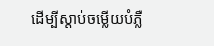ដើម្បីស្តាប់ចម្លើយបំភ្លឺ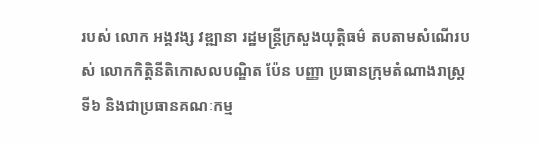របស់ លោក អង្គវង្ស វឌ្ឍានា រដ្ឋមន្រ្តីក្រសួងយុត្តិធម៌ តបតាមសំណើរបស់ លោកកិត្តិនីតិកោសលបណ្ឌិត ប៉ែន បញ្ញា ប្រធានក្រុមតំណាងរាស្រ្ត ទី៦ និងជាប្រធានគណៈកម្ម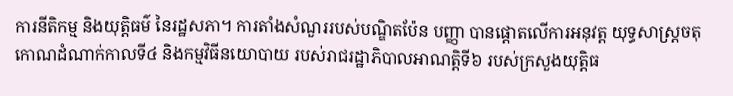ការនីតិកម្ម និងយុត្តិធម៌ នៃរដ្ឋសភា។ ការតាំងសំណួររបស់បណ្ឌិតប៉ែន បញ្ញា បានផ្តោតលើការអនុវត្ត យុទ្ធសាស្រ្តចតុកោណដំណាក់កាលទី៤ និងកម្មវិធីនយោបាយ របស់រាជរដ្ឋាភិបាលអាណត្តិទី៦ របស់ក្រសួងយុត្តិធ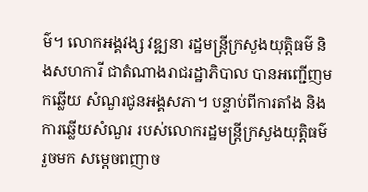ម៌។ លោកអង្គវង្ស វឌ្ឍនា រដ្ឋមន្រ្តីក្រសួងយុត្តិធម៌ និងសហការី ជាតំណាងរាជរដ្ឋាភិបាល បានអញ្ជើញមកឆ្លើយ សំណួរជូនអង្គសភា។ បន្ទាប់ពីការតាំង និងការឆ្លើយសំណួរ របស់លោករដ្ឋមន្រ្តីក្រសួងយុត្តិធម៌ រួចមក សម្តេចពញាច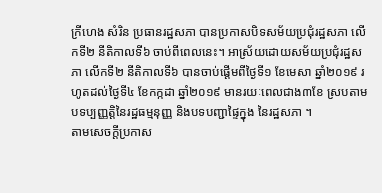ក្រីហេង សំរិន ប្រធានរដ្ឋសភា បានប្រកាសបិទសម័យប្រជុំរដ្ឋសភា លើកទី២ នីតិកាលទី៦ ចាប់ពីពេលនេះ។ អាស្រ័យដោយសម័យប្រជុំរដ្ឋសភា លើកទី២ នីតិកាលទី៦ បានចាប់ផ្តើមពីថ្ងៃទី១ ខែមេសា ឆ្នាំ២០១៩ រហូតដល់ថ្ងៃទី៤ ខែកក្កដា ឆ្នាំ២០១៩ មានរយៈពេលជាង៣ខែ ស្របតាមបទប្បញ្ញត្តិនៃរដ្ឋធម្មនុញ្ញ និងបទបញ្ជាផ្ទៃក្នុង នៃរដ្ឋសភា ។
តាមសេចក្តីប្រកាស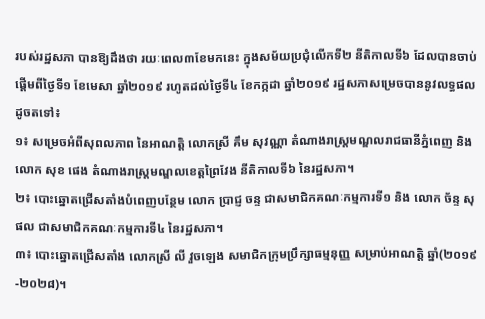របស់រដ្ឋសភា បានឱ្យដឹងថា រយៈពេល៣ខែមកនេះ ក្នុងសម័យប្រជុំលើកទី២ នីតិកាលទី៦ ដែលបានចាប់ផ្តើមពីថ្ងៃទី១ ខែមេសា ឆ្នាំ២០១៩ រហូតដល់ថ្ងៃទី៤ ខែកក្កដា ឆ្នាំ២០១៩ រដ្ឋសភាសម្រេចបាននូវលទ្ធផលដូចតទៅ៖
១៖ សម្រេចអំពីសុពលភាព នៃអាណត្តិ លោកស្រី គឹម សុវណ្ណា តំណាងរាស្រ្តមណ្ឌលរាជធានីភ្នំពេញ និង លោក សុខ ផេង តំណាងរាស្រ្តមណ្ឌលខេត្តព្រៃវែង នីតិកាលទី៦ នៃរដ្ឋសភា។
២៖ បោះឆ្នោតជ្រើសតាំងបំពេញបន្ថែម លោក ប្រាជ្ញ ចន្ទ ជាសមាជិកគណៈកម្មការទី១ និង លោក ច័ន្ទ សុផល ជាសមាជិកគណៈកម្មការទី៤ នៃរដ្ឋសភា។
៣៖ បោះឆ្នោតជ្រើសតាំង លោកស្រី លី វួចឡេង សមាជិកក្រុមប្រឹក្សាធម្មនុញ្ញ សម្រាប់អាណត្តិ ឆ្នាំ(២០១៩-២០២៨)។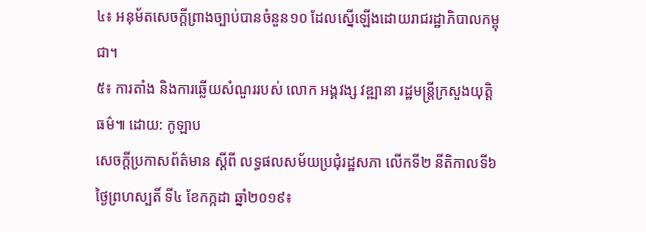៤៖ អនុម័តសេចក្តីព្រាងច្បាប់បានចំនួន១០ ដែលស្នើឡើងដោយរាជរដ្ឋាភិបាលកម្ពុជា។
៥៖ ការតាំង និងការឆ្លើយសំណួររបស់ លោក អង្គវង្ស វឌ្ឍានា រដ្ឋមន្រ្តីក្រសួងយុត្តិធម៌៕ ដោយ: កូឡាប
សេចក្តីប្រកាសព័ត៌មាន ស្តីពី លទ្ធផលសម័យប្រជុំរដ្ឋសភា លើកទី២ នីតិកាលទី៦ ថ្ងៃព្រហស្បតិ៍ ទី៤ ខែកក្កដា ឆ្នាំ២០១៩៖